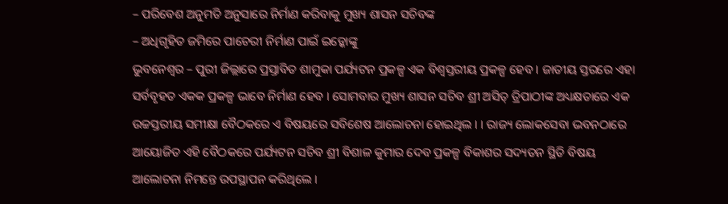– ପରିବେଶ ଅନୁମତି ଅନୁସାରେ ନିର୍ମାଣ କରିବାକୁ ମୁଖ୍ୟ ଶାସନ ସଚିବଙ୍କ
– ଅଧିଗୃହିତ ଜମିରେ ପାଚେରୀ ନିର୍ମାଣ ପାଇଁ ଇଡ଼୍କୋଙ୍କୁ
ଭୁବନେଶ୍ୱର – ପୁରୀ ଜିଲ୍ଲାରେ ପ୍ରସ୍ତାବିତ ଶାମୁକା ପର୍ଯ୍ୟଟନ ପ୍ରକଳ୍ପ ଏକ ବିଶ୍ୱସ୍ତରୀୟ ପ୍ରକଳ୍ପ ହେବ । ଜାତୀୟ ସ୍ତରରେ ଏହା ସର୍ବବୃହତ ଏକକ ପ୍ରକଳ୍ପ ଭାବେ ନିର୍ମାଣ ହେବ । ସୋମବାର ମୁଖ୍ୟ ଶାସନ ସଚିବ ଶ୍ରୀ ଅସିତ୍ ତ୍ରିପାଠୀଙ୍କ ଅଧ୍ୟକ୍ଷତାରେ ଏକ ଉଚ୍ଚସ୍ତରୀୟ ସମୀକ୍ଷା ବୈଠକରେ ଏ ବିଷୟରେ ସବିଶେଷ ଆଲୋଚନା ହୋଇଥିଲ । । ରାଜ୍ୟ ଲୋକସେବା ଭବନଠାରେ ଆୟୋଜିତ ଏହି ବୈଠକରେ ପର୍ଯ୍ୟଟନ ସଚିବ ଶ୍ରୀ ବିଶାଳ କୁମାର ଦେବ ପ୍ରକଳ୍ପ ବିକାଶର ସଦ୍ୟତନ ସ୍ଥିତି ବିଷୟ ଆଲୋଚନା ନିମନ୍ତେ ଉପସ୍ଥାପନ କରିଥିଲେ ।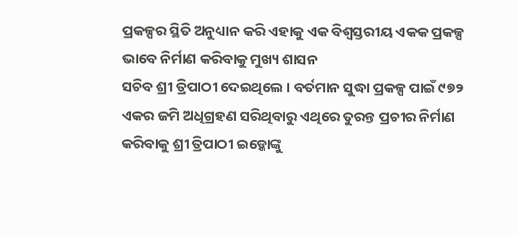ପ୍ରକଳ୍ପର ସ୍ଥିତି ଅନୁଧ୍ୟାନ କରି ଏହାକୁ ଏକ ବିଶ୍ୱସ୍ତରୀୟ ଏକକ ପ୍ରକଳ୍ପ ଭାବେ ନିର୍ମାଣ କରିବାକୁ ମୁଖ୍ୟ ଶାସନ
ସଚିବ ଶ୍ରୀ ତ୍ରିପାଠୀ ଦେଇଥିଲେ । ବର୍ତମାନ ସୁଦ୍ଧା ପ୍ରକଳ୍ପ ପାଇଁ ୯୭୨ ଏକର ଜମି ଅଧିଗ୍ରହଣ ସରିଥିବାରୁ ଏଥିରେ ତୁରନ୍ତ ପ୍ରଚୀର ନିର୍ମାଣ କରିବାକୁ ଶ୍ରୀ ତ୍ରିପାଠୀ ଇଡ଼୍କୋଙ୍କୁ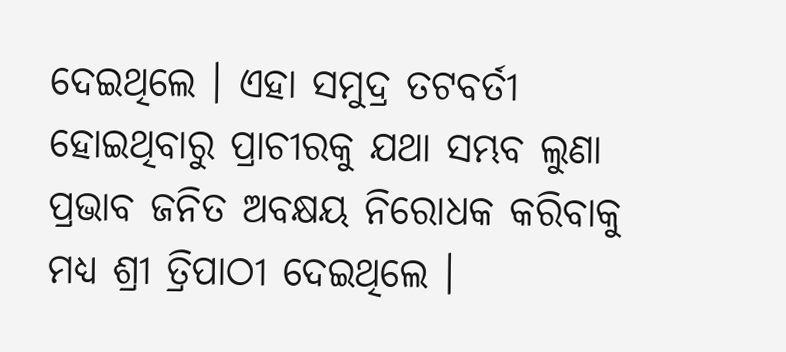ଦେଇଥିଲେ । ଏହା ସମୁଦ୍ର ତଟବର୍ତୀ ହୋଇଥିବାରୁ ପ୍ରାଚୀରକୁ ଯଥା ସମ୍ଭବ ଲୁଣା ପ୍ରଭାବ ଜନିତ ଅବକ୍ଷୟ ନିରୋଧକ କରିବାକୁ ମଧ୍ୟ ଶ୍ରୀ ତ୍ରିପାଠୀ ଦେଇଥିଲେ ।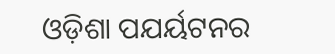ଓଡ଼ିଶା ପଯର୍ୟଟନର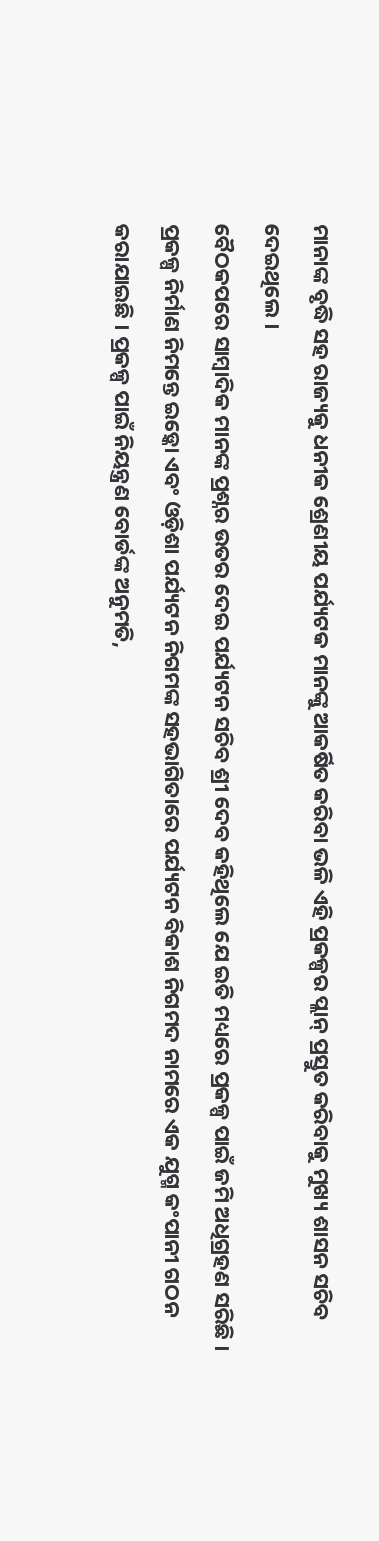ମାନାଙ୍କ ବୃଦ୍ଧି ସହ ରାଜ୍ୟକୁ ଧନୀକ ଶ୍ରେଣୀୟ ପର୍ଯ୍ୟଟକ ମାନଙ୍କୁ ଆକର୍ଷିତ କରିବା ଭଳି ଏହି ପ୍ରକଳ୍ପର ପ୍ଲାନ୍ ପ୍ରସ୍ତୁତ କରିବାକୁ ମୁଖ୍ୟ ଶାସନ ସଚିବ ଦେଇଥିଲେ ।
ବୈଠକପରେ ସାମ୍ବାଦିକ ମାନଙ୍କ ପ୍ରଶ୍ନର ଉତର ଦେଇ ପର୍ଯ୍ୟଟନ ସଚିବ ଶ୍ରୀ ଦେବ କହିଥିଲେ ଯେ ଇତି ମଧ୍ୟରେ ପ୍ରକଳ୍ପ ପାଇଁ ଜମି ଅଧିଗ୍ରହଣ ସରିଛି । ପ୍ରକଳ୍ପ ନିର୍ମାଣ ନିମନ୍ତେ ଇଡ଼୍କୋ ଏବଂ ଓଡ଼ିଶା ପର୍ଯ୍ୟଟନ ନିଗମଙ୍କ ସହଭାଗିତାରେ ପର୍ଯ୍ୟଟନ ବିକାଶ ନିଗମଦ ନାମରେ ଏକ ଯୁଗ୍ମ କଂପାନୀ ଗଠନ କରାଯାଇଛି । ପ୍ରକଳ୍ପ ପାଇଁ ନିୟନ୍ତ୍ରଣ ବୋର୍ଡଙ୍କ ଅନୁମତି,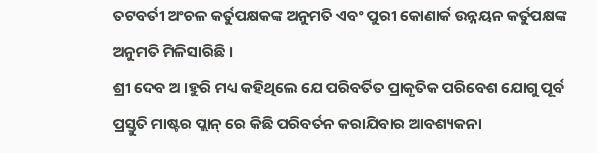ତଟବର୍ତୀ ଅଂଚଳ କର୍ତୁପକ୍ଷକଙ୍କ ଅନୁମତି ଏବଂ ପୁରୀ କୋଣାର୍କ ଉନ୍ନୟନ କର୍ତୁପକ୍ଷଙ୍କ ଅନୁମତି ମିଳିସାରିଛି ।
ଶ୍ରୀ ଦେବ ଅ ।ହୁରି ମଧ୍ୟ କହିଥିଲେ ଯେ ପରିବର୍ତିତ ପ୍ରାକୃତିକ ପରିବେଶ ଯୋଗୁ ପୂର୍ବ ପ୍ରସ୍ତୁତି ମାଷ୍ଟର ପ୍ଲାନ୍ ରେ କିଛି ପରିବର୍ତନ କରାଯିବାର ଆବଶ୍ୟକନା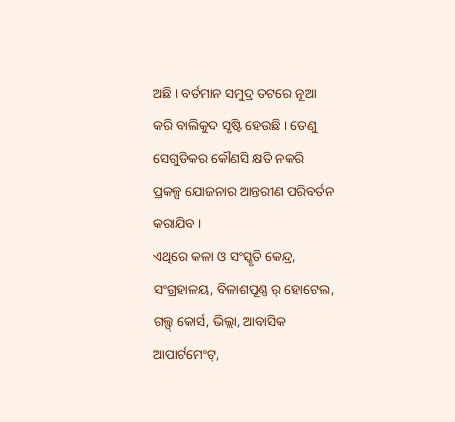ଅଛି । ବର୍ତମାନ ସମୁଦ୍ର ତଟରେ ନୂଆ କରି ବାଲିକୁଦ ସୃଷ୍ଟି ହେଉଛି । ତେଣୁ ସେଗୁଡିକର କୌଣସି କ୍ଷତି ନକରି ପ୍ରକଳ୍ପ ଯୋଜନାର ଆନ୍ତରୀଣ ପରିବର୍ତନ କରାଯିବ ।
ଏଥିରେ କଳା ଓ ସଂସ୍କୃତି କେନ୍ଦ୍ର, ସଂଗ୍ରହାଳୟ, ବିଳାଶପୂଣ୍ଣ ର୍ ହୋଟେଲ, ଗଲ୍ଫ୍ କୋର୍ସ, ଭିଲ୍ଲା, ଆବାସିକ ଆପାର୍ଟମେଂଟ୍,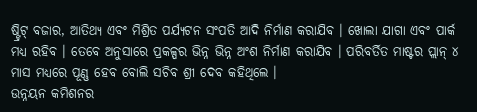ଷ୍ଟ୍ରିଟ୍ ବଜାର, ଆତିଥ୍ୟ ଏବଂ ମିଶ୍ରିତ ପର୍ଯ୍ୟଟନ ସଂପତି ଆଦି ନିର୍ମାଣ କରାଯିବ । ଖୋଲା ଯାଗା ଏବଂ ପାର୍କ ମଧ୍ୟ ରହିବ । ତେବେ ଅନୁସାରେ ପ୍ରକଳ୍ପର ଭିନ୍ନ ଭିନ୍ନ ଅଂଶ ନିର୍ମାଣ କରାଯିବ । ପରିବର୍ତିତ ମାଷ୍ଟର ପ୍ଲାନ୍ ୪ ମାସ ମଧ୍ୟରେ ପୂଣ୍ଣ ହେବ ବୋଲି ସଚିବ ଶ୍ରୀ ଦେବ କହିଥିଲେ ।
ଉନ୍ନୟନ କମିଶନର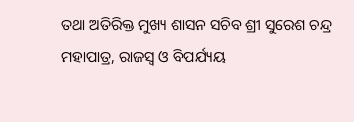ତଥା ଅତିରିକ୍ତ ମୁଖ୍ୟ ଶାସନ ସଚିବ ଶ୍ରୀ ସୁରେଶ ଚନ୍ଦ୍ର ମହାପାତ୍ର, ରାଜସ୍ୱ ଓ ବିପର୍ଯ୍ୟୟ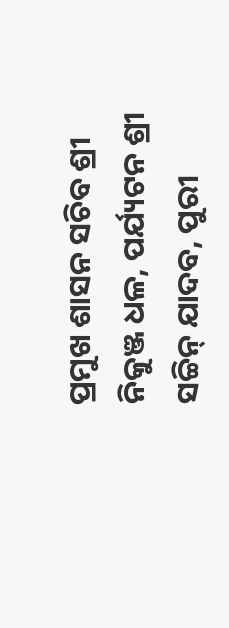ପ୍ରମୁଖ ଶାସନ ସଚିବ ଶ୍ରୀ ନିକୁଞ୍ଜ ଧଳ, ପର୍ଯ୍ୟଟନ ଶ୍ରୀ ସଚ୍ଚିନ୍ ଯାଦବ, ପୁରୀ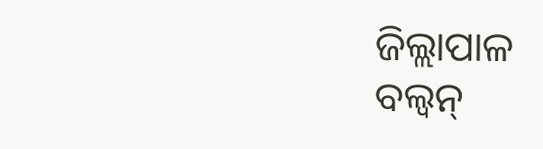ଜିଲ୍ଲାପାଳ
ବଲ୍ୱନ୍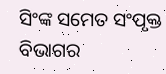ସିଂଙ୍କ ସମେତ ସଂପୃକ୍ତ ବିଭାଗର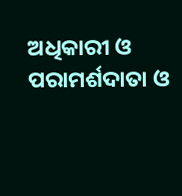ଅଧିକାରୀ ଓ ପରାମର୍ଶଦାତା ଓ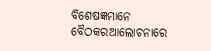ବିଶେଷଜ୍ଞମାନେ ବୈଠକରଆଲୋଚନାରେ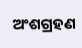ଅଂଶଗ୍ରହଣ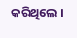କରିଥିଲେ ।